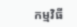កម្មវិធី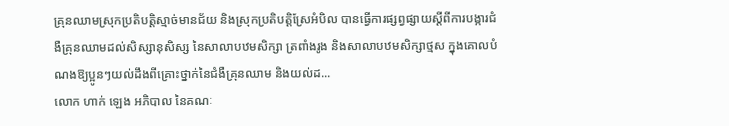គ្រុនឈាមស្រុកប្រតិបត្តិស្មាច់មានជ័យ និងស្រុកប្រតិបត្តិស្រែអំបិល បានធ្វើការផ្សព្វផ្សាយស្តីពីការបង្ការជំងឺគ្រុនឈាមដល់សិស្សានុសិស្ស នៃសាលាបឋមសិក្សា ត្រពាំងរូង និងសាលាបឋមសិក្សាថ្មស ក្នុងគោលបំណងឱ្យប្អូនៗយល់ដឹងពីគ្រោះថ្នាក់នៃជំងឺគ្រុនឈាម និងយល់ដ...
លោក ហាក់ ឡេង អភិបាល នៃគណៈ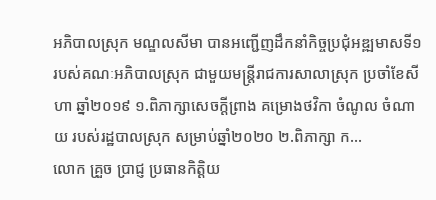អភិបាលស្រុក មណ្ឌលសីមា បានអញ្ជើញដឹកនាំកិច្ចប្រជុំអឌ្ឍមាសទី១ របស់គណៈអភិបាលស្រុក ជាមួយមន្រ្តីរាជការសាលាស្រុក ប្រចាំខែសីហា ឆ្នាំ២០១៩ ១.ពិភាក្សាសេចក្ដីព្រាង គម្រោងថវិកា ចំណូល ចំណាយ របស់រដ្ឋបាលស្រុក សម្រាប់ឆ្នាំ២០២០ ២.ពិភាក្សា ក...
លោក គ្រួច ប្រាជ្ញ ប្រធានកិត្តិយ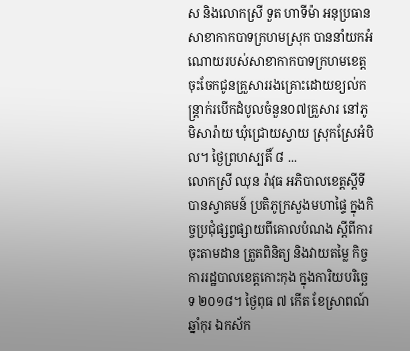ស និងលោកស្រី ទួត ហាទីម៉ា អនុប្រធានសាខាកាកបាទក្រហមស្រុក បាននាំយកអំណោយរបស់សាខាកាកបាទក្រហមខេត្តចុះចែកជូនគ្រួសាររងគ្រោះដោយខ្យល់កន្ត្រាក់របើកដំបូលចំនួន០៧គ្រួសារ នៅភូមិសារ៉ាយ ឃុំជ្រោយស្វាយ ស្រុកស្រែអំបិល។ ថ្ងៃព្រហស្បតិ៍ ៨ ...
លោកស្រី ឈុន រ៉ាវុធ អភិបាលខេត្តស្តីទី បានស្វាគមន៍ ប្រតិភូក្រសួងមហាផ្ទៃ ក្នុងកិច្ចប្រជុំផ្សព្វផ្សាយពីគោលបំណង ស្តីពីការចុះតាមដាន ត្រួតពិនិត្យ និងវាយតម្លៃ កិច្ចការរដ្ឋបាលខេត្តកោះកុង ក្នុងការិយបរិច្ឆេទ ២០១៨។ ថ្ងៃពុធ ៧ កើត ខែស្រាពណ៍ ឆ្នាំកុរ ឯកស័ក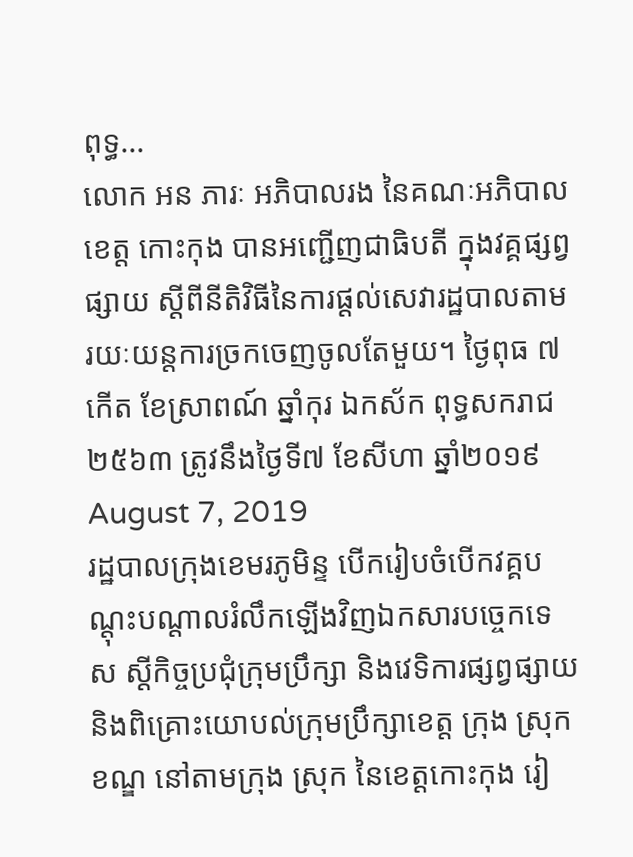ពុទ្ធ...
លោក អន ភារៈ អភិបាលរង នៃគណៈអភិបាលខេត្ត កោះកុង បានអញ្ជើញជាធិបតី ក្នុងវគ្គផ្សព្វផ្សាយ ស្ដីពីនីតិវិធីនៃការផ្ដល់សេវារដ្ឋបាលតាមរយៈយន្តការច្រកចេញចូលតែមួយ។ ថ្ងៃពុធ ៧ កើត ខែស្រាពណ៍ ឆ្នាំកុរ ឯកស័ក ពុទ្ធសករាជ ២៥៦៣ ត្រូវនឹងថ្ងៃទី៧ ខែសីហា ឆ្នាំ២០១៩ August 7, 2019
រដ្ឋបាលក្រុងខេមរភូមិន្ទ បើករៀបចំបើកវគ្គបណ្តុះបណ្តាលរំលឹកឡើងវិញឯកសារបច្ចេកទេស ស្តីកិច្ចប្រជុំក្រុមប្រឹក្សា និងវេទិការផ្សព្វផ្សាយ និងពិគ្រោះយោបល់ក្រុមប្រឹក្សាខេត្ត ក្រុង ស្រុក ខណ្ឌ នៅតាមក្រុង ស្រុក នៃខេត្តកោះកុង រៀ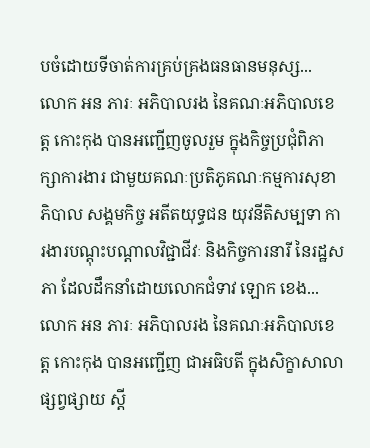បចំដោយទីចាត់ការគ្រប់គ្រងធនធានមនុស្ស...
លោក អន ភារៈ អភិបាលរង នៃគណៈអភិបាលខេត្ត កោះកុង បានអញ្ជើញចូលរួម ក្នុងកិច្ចប្រជុំពិភាក្សាការងារ ជាមួយគណៈប្រតិភូគណៈកម្មការសុខាភិបាល សង្គមកិច្ច អតីតយុទ្ធជន យុវនីតិសម្បទា ការងារបណ្តុះបណ្តាលវិជ្ជាជីវៈ និងកិច្ចការនារី នៃរដ្ឋសភា ដែលដឹកនាំដោយលោកជំទាវ ឡោក ខេង...
លោក អន ភារៈ អភិបាលរង នៃគណៈអភិបាលខេត្ត កោះកុង បានអញ្ជើញ ជាអធិបតី ក្នុងសិក្ខាសាលាផ្សព្វផ្សាយ ស្តី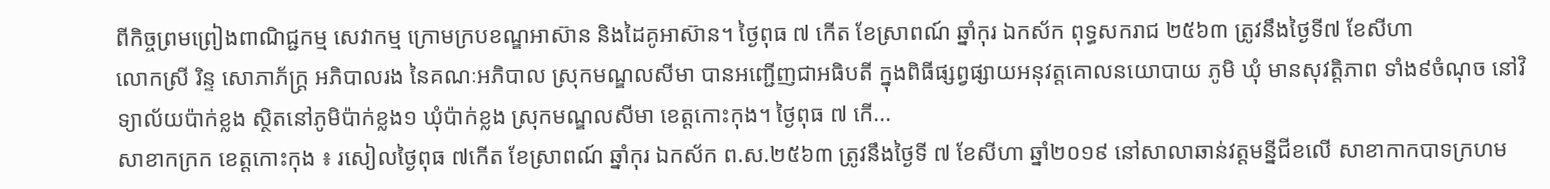ពីកិច្ចព្រមព្រៀងពាណិជ្ជកម្ម សេវាកម្ម ក្រោមក្របខណ្ឌអាស៊ាន និងដៃគូអាស៊ាន។ ថ្ងៃពុធ ៧ កើត ខែស្រាពណ៍ ឆ្នាំកុរ ឯកស័ក ពុទ្ធសករាជ ២៥៦៣ ត្រូវនឹងថ្ងៃទី៧ ខែសីហា
លោកស្រី រិន្ទ សោភាភ័ក្ត្រ អភិបាលរង នៃគណៈអភិបាល ស្រុកមណ្ឌលសីមា បានអញ្ជើញជាអធិបតី ក្នុងពិធីផ្សព្វផ្សាយអនុវត្តគោលនយោបាយ ភូមិ ឃុំ មានសុវត្តិភាព ទាំង៩ចំណុច នៅវិទ្យាល័យប៉ាក់ខ្លង ស្ថិតនៅភូមិប៉ាក់ខ្លង១ ឃុំប៉ាក់ខ្លង ស្រុកមណ្ឌលសីមា ខេត្តកោះកុង។ ថ្ងៃពុធ ៧ កើ...
សាខាកក្រក ខេត្តកោះកុង ៖ រសៀលថ្ងៃពុធ ៧កើត ខែស្រាពណ៍ ឆ្នាំកុរ ឯកស័ក ព.ស.២៥៦៣ ត្រូវនឹងថ្ងៃទី ៧ ខែសីហា ឆ្នាំ២០១៩ នៅសាលាឆាន់វត្តមន្នីជីខលើ សាខាកាកបាទក្រហម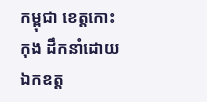កម្ពុជា ខេត្តកោះកុង ដឹកនាំដោយ ឯកឧត្ត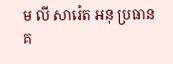ម លី សារ៉េត អនុ ប្រធានគ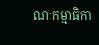ណៈកម្មាធិកា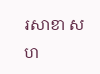រសាខា សហ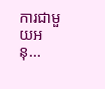ការជាមួយអនុ...